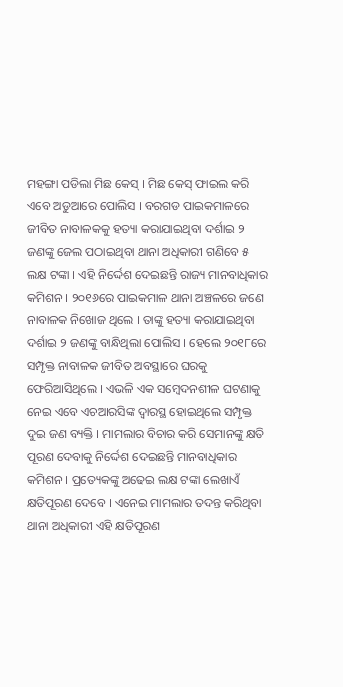ମହଙ୍ଗା ପଡିଲା ମିଛ କେସ୍ । ମିଛ କେସ୍ ଫାଇଲ କରି ଏବେ ଅଡୁଆରେ ପୋଲିସ । ବରଗଡ ପାଇକମାଳରେ ଜୀବିତ ନାବାଳକକୁ ହତ୍ୟା କରାଯାଇଥିବା ଦର୍ଶାଇ ୨ ଜଣଙ୍କୁ ଜେଲ ପଠାଇଥିବା ଥାନା ଅଧିକାରୀ ଗଣିବେ ୫ ଲକ୍ଷ ଟଙ୍କା । ଏହି ନିର୍ଦ୍ଦେଶ ଦେଇଛନ୍ତି ରାଜ୍ୟ ମାନବାଧିକାର କମିଶନ । ୨୦୧୬ରେ ପାଇକମାଳ ଥାନା ଅଞ୍ଚଳରେ ଜଣେ ନାବାଳକ ନିଖୋଜ ଥିଲେ । ତାଙ୍କୁ ହତ୍ୟା କରାଯାଇଥିବା ଦର୍ଶାଇ ୨ ଜଣଙ୍କୁ ବାନ୍ଧିଥିଲା ପୋଲିସ । ହେଲେ ୨୦୧୮ରେ ସମ୍ପୃକ୍ତ ନାବାଳକ ଜୀବିତ ଅବସ୍ଥାରେ ଘରକୁ ଫେରିଆସିଥିଲେ । ଏଭଳି ଏକ ସମ୍ବେଦନଶୀଳ ଘଟଣାକୁ ନେଇ ଏବେ ଏଚଆରସିଙ୍କ ଦ୍ୱାରସ୍ଥ ହୋଇଥିଲେ ସମ୍ପୃକ୍ତ ଦୁଇ ଜଣ ବ୍ୟକ୍ତି । ମାମଲାର ବିଚାର କରି ସେମାନଙ୍କୁ କ୍ଷତି ପୂରଣ ଦେବାକୁ ନିର୍ଦ୍ଦେଶ ଦେଇଛନ୍ତି ମାନବାଧିକାର କମିଶନ । ପ୍ରତ୍ୟେକଙ୍କୁ ଅଢେଇ ଲକ୍ଷ ଟଙ୍କା ଲେଖାଏଁ କ୍ଷତିପୂରଣ ଦେବେ । ଏନେଇ ମାମଲାର ତଦନ୍ତ କରିଥିବା ଥାନା ଅଧିକାରୀ ଏହି କ୍ଷତିପୂରଣ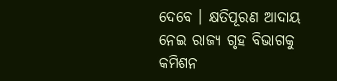ଦେବେ । କ୍ଷତିପୂରଣ ଆଦାୟ ନେଇ ରାଜ୍ୟ ଗୃହ ବିଭାଗକୁ କମିଶନ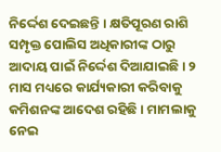ନିର୍ଦ୍ଦେଶ ଦେଇଛନ୍ତି । କ୍ଷତିପୂରଣ ରାଶି ସମ୍ପୃକ୍ତ ପୋଲିସ ଅଧିକାରୀଙ୍କ ଠାରୁ ଆଦାୟ ପାଇଁ ନିର୍ଦ୍ଦେଶ ଦିଆଯାଇଛି । ୨ ମାସ ମଧ୍ୟରେ କାର୍ଯ୍ୟକାରୀ କରିବାକୁ କମିଶନଙ୍କ ଆଦେଶ ରହିଛି । ମାମଲାକୁ ନେଇ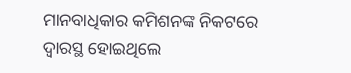ମାନବାଧିକାର କମିଶନଙ୍କ ନିକଟରେ ଦ୍ୱାରସ୍ଥ ହୋଇଥିଲେ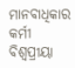ମାନବାଧିକାର କର୍ମୀ ବିଶ୍ୱପ୍ରୀୟା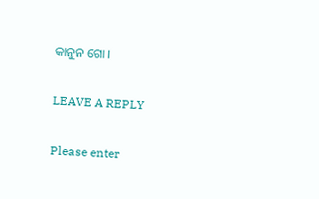କାନୁନ ଗୋ ।

LEAVE A REPLY

Please enter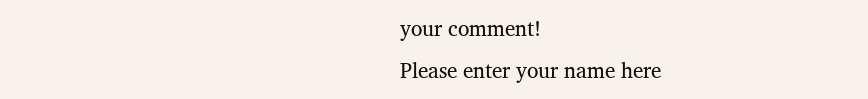your comment!
Please enter your name here